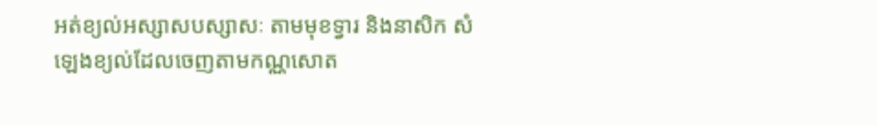អត់ខ្យល់អស្សាសបស្សាសៈ តាមមុខទ្វារ និងនាសិក សំឡេងខ្យល់ដែលចេញតាមកណ្ណសោត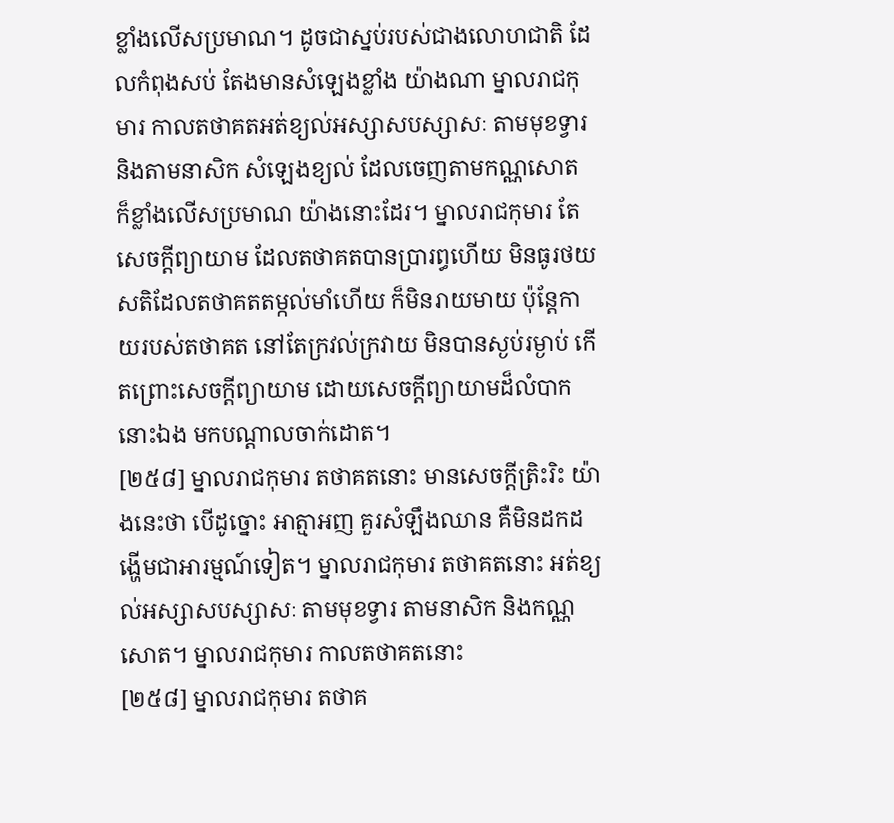ខ្លាំងលើសប្រមាណ។ ដូចជាស្នប់របស់ជាងលោហជាតិ ដែលកំពុងសប់ តែងមានសំឡេងខ្លាំង យ៉ាងណា ម្នាលរាជកុមារ កាលតថាគតអត់ខ្យល់អស្សាសបស្សាសៈ តាមមុខទ្វារ និងតាមនាសិក សំឡេងខ្យល់ ដែលចេញតាមកណ្ណសោត ក៏ខ្លាំងលើសប្រមាណ យ៉ាងនោះដែរ។ ម្នាលរាជកុមារ តែសេចក្តីព្យាយាម ដែលតថាគតបានប្រារព្ធហើយ មិនធូរថយ សតិដែលតថាគតតម្កល់មាំហើយ ក៏មិនរាយមាយ ប៉ុន្តែកាយរបស់តថាគត នៅតែក្រវល់ក្រវាយ មិនបានស្ងប់រម្ងាប់ កើតព្រោះសេចក្តីព្យាយាម ដោយសេចក្តីព្យាយាមដ៏លំបាកនោះឯង មកបណ្តាលចាក់ដោត។
[២៥៨] ម្នាលរាជកុមារ តថាគតនោះ មានសេចក្តីត្រិះរិះ យ៉ាងនេះថា បើដូច្នោះ អាត្មាអញ គួរសំឡឹងឈាន គឺមិនដកដង្ហើមជាអារម្មណ៍ទៀត។ ម្នាលរាជកុមារ តថាគតនោះ អត់ខ្យល់អស្សាសបស្សាសៈ តាមមុខទ្វារ តាមនាសិក និងកណ្ណសោត។ ម្នាលរាជកុមារ កាលតថាគតនោះ
[២៥៨] ម្នាលរាជកុមារ តថាគ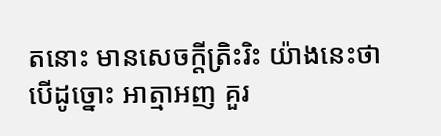តនោះ មានសេចក្តីត្រិះរិះ យ៉ាងនេះថា បើដូច្នោះ អាត្មាអញ គួរ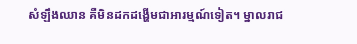សំឡឹងឈាន គឺមិនដកដង្ហើមជាអារម្មណ៍ទៀត។ ម្នាលរាជ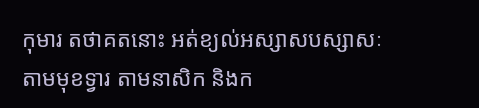កុមារ តថាគតនោះ អត់ខ្យល់អស្សាសបស្សាសៈ តាមមុខទ្វារ តាមនាសិក និងក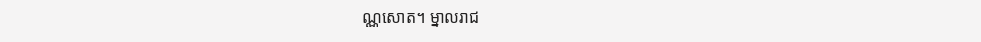ណ្ណសោត។ ម្នាលរាជ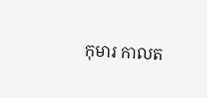កុមារ កាលត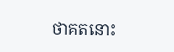ថាគតនោះ